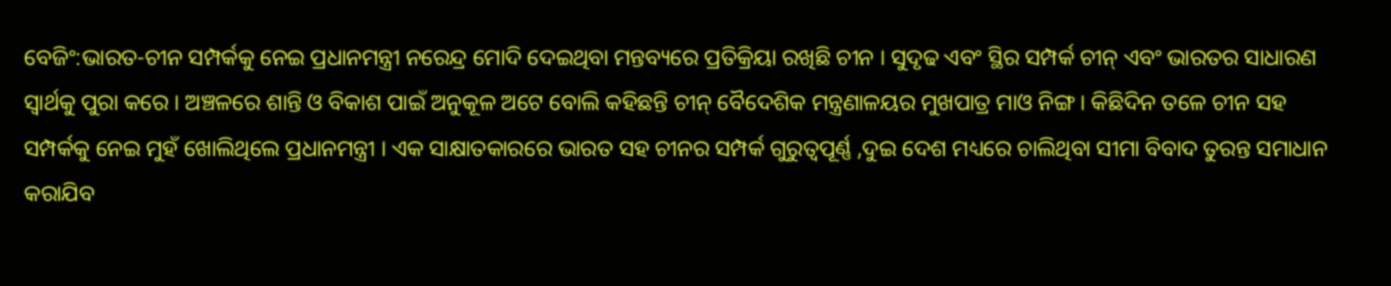ବେଜିଂ:ଭାରତ-ଚୀନ ସମ୍ପର୍କକୁ ନେଇ ପ୍ରଧାନମନ୍ତ୍ରୀ ନରେନ୍ଦ୍ର ମୋଦି ଦେଇଥିବା ମନ୍ତବ୍ୟରେ ପ୍ରତିକ୍ରିୟା ରଖିଛି ଚୀନ । ସୁଦୃଢ ଏବଂ ସ୍ଥିର ସମ୍ପର୍କ ଚୀନ୍ ଏବଂ ଭାରତର ସାଧାରଣ ସ୍ୱାର୍ଥକୁ ପୁରା କରେ । ଅଞ୍ଚଳରେ ଶାନ୍ତି ଓ ବିକାଶ ପାଇଁ ଅନୁକୂଳ ଅଟେ ବୋଲି କହିଛନ୍ତି ଚୀନ୍ ବୈଦେଶିକ ମନ୍ତ୍ରଣାଳୟର ମୁଖପାତ୍ର ମାଓ ନିଙ୍ଗ । କିଛିଦିନ ତଳେ ଚୀନ ସହ ସମ୍ପର୍କକୁ ନେଇ ମୁହଁ ଖୋଲିଥିଲେ ପ୍ରଧାନମନ୍ତ୍ରୀ । ଏକ ସାକ୍ଷାତକାରରେ ଭାରତ ସହ ଚୀନର ସମ୍ପର୍କ ଗୁରୁତ୍ବପୂର୍ଣ୍ଣ ,ଦୁଇ ଦେଶ ମଧ୍ୟରେ ଚାଲିଥିବା ସୀମା ବିବାଦ ତୁରନ୍ତ ସମାଧାନ କରାଯିବ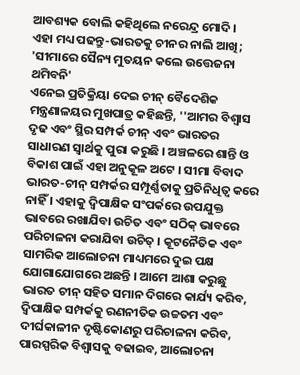ଆବଶ୍ୟକ ବୋଲି କହିଥିଲେ ନରେନ୍ଦ୍ର ମୋଦି ।
ଏହା ମଧ୍ୟ ପଢନ୍ତୁ-ଭାରତକୁ ଚୀନର ନାଲି ଆଖି; 'ସୀମାରେ ସୈନ୍ୟ ମୁତୟନ କଲେ ଉତ୍ତେଜନା ଥମିବନି'
ଏନେଇ ପ୍ରତିକ୍ରିୟା ଦେଇ ଚୀନ୍ ବୈଦେଶିକ ମନ୍ତ୍ରଣାଳୟର ମୁଖପାତ୍ର କହିଛନ୍ତି, ''ଆମର ବିଶ୍ବାସ ଦୃଢ ଏବଂ ସ୍ଥିର ସମ୍ପର୍କ ଚୀନ୍ ଏବଂ ଭାରତର ସାଧାରଣ ସ୍ୱାର୍ଥକୁ ପୁରା କରୁଛି । ଅଞ୍ଚଳରେ ଶାନ୍ତି ଓ ବିକାଶ ପାଇଁ ଏହା ଅନୁକୂଳ ଅଟେ । ସୀମା ବିବାଦ ଭାରତ-ଚୀନ୍ ସମ୍ପର୍କର ସମ୍ପୂର୍ଣ୍ଣତାକୁ ପ୍ରତିନିଧିତ୍ୱ କରେ ନାହିଁ । ଏହାକୁ ଦ୍ୱିପାକ୍ଷିକ ସଂପର୍କରେ ଉପଯୁକ୍ତ ଭାବରେ ରଖାଯିବା ଉଚିତ ଏବଂ ସଠିକ୍ ଭାବରେ ପରିଚାଳନା କରାଯିବା ଉଚିତ୍ । କୂଟନୈତିକ ଏବଂ ସାମରିକ ଆଲୋଚନା ମାଧ୍ୟମରେ ଦୁଇ ପକ୍ଷ ଯୋଗାଯୋଗରେ ଅଛନ୍ତି । ଆମେ ଆଶା କରୁଛୁ ଭାରତ ଚୀନ୍ ସହିତ ସମାନ ଦିଗରେ କାର୍ଯ୍ୟ କରିବ, ଦ୍ୱିପାକ୍ଷିକ ସମ୍ପର୍କକୁ ରଣନୀତିକ ଉଚ୍ଚତମ ଏବଂ ଦୀର୍ଘକାଳୀନ ଦୃଷ୍ଟିକୋଣରୁ ପରିଚାଳନା କରିବ, ପାରସ୍ପରିକ ବିଶ୍ୱାସକୁ ବଢାଇବ, ଆଲୋଚନା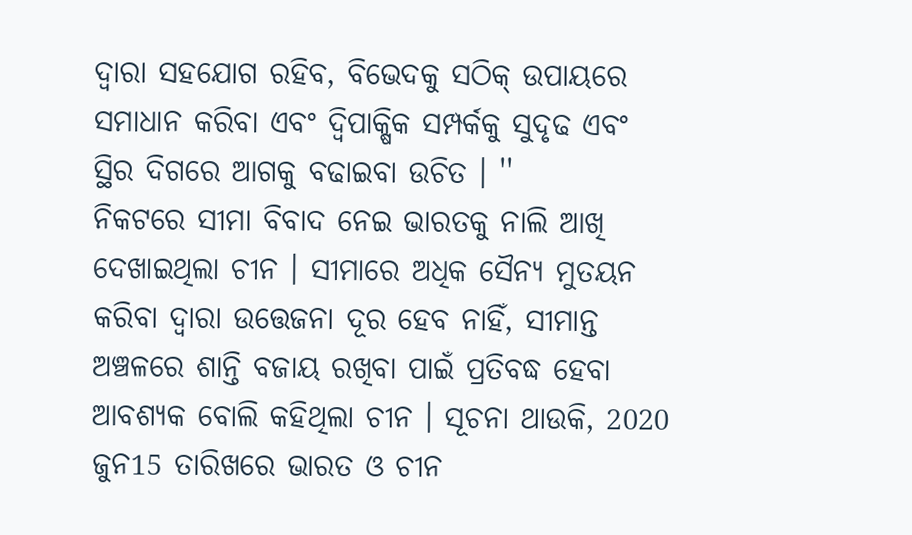ଦ୍ବାରା ସହଯୋଗ ରହିବ, ବିଭେଦକୁ ସଠିକ୍ ଉପାୟରେ ସମାଧାନ କରିବା ଏବଂ ଦ୍ୱିପାକ୍ଷିକ ସମ୍ପର୍କକୁ ସୁଦୃଢ ଏବଂ ସ୍ଥିର ଦିଗରେ ଆଗକୁ ବଢାଇବା ଉଚିତ । ''
ନିକଟରେ ସୀମା ବିବାଦ ନେଇ ଭାରତକୁ ନାଲି ଆଖି ଦେଖାଇଥିଲା ଚୀନ । ସୀମାରେ ଅଧିକ ସୈନ୍ୟ ମୁତୟନ କରିବା ଦ୍ବାରା ଉତ୍ତେଜନା ଦୂର ହେବ ନାହିଁ, ସୀମାନ୍ତ ଅଞ୍ଚଳରେ ଶାନ୍ତି ବଜାୟ ରଖିବା ପାଇଁ ପ୍ରତିବଦ୍ଧ ହେବା ଆବଶ୍ୟକ ବୋଲି କହିଥିଲା ଚୀନ । ସୂଚନା ଥାଉକି, 2020 ଜୁନ15 ତାରିଖରେ ଭାରତ ଓ ଚୀନ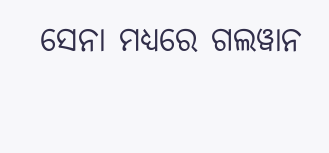ସେନା ମଧ୍ୟରେ ଗଲୱାନ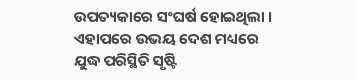ଉପତ୍ୟକାରେ ସଂଘର୍ଷ ହୋଇଥିଲା । ଏହାପରେ ଉଭୟ ଦେଶ ମଧ୍ୟରେ ଯୁଦ୍ଧ ପରିସ୍ଥିତି ସୃଷ୍ଟି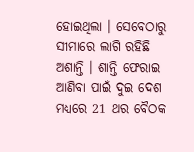ହୋଇଥିଲା । ସେବେଠାରୁ ସୀମାରେ ଲାଗି ରହିଛି ଅଶାନ୍ତି । ଶାନ୍ତି ଫେରାଇ ଆଣିବା ପାଇଁ ଦୁଇ ଦେଶ ମଧ୍ୟରେ 21 ଥର ବୈଠକ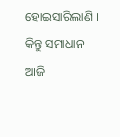ହୋଇସାରିଲାଣି । କିନ୍ତୁ ସମାଧାନ ଆଜି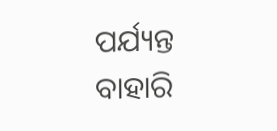ପର୍ଯ୍ୟନ୍ତ ବାହାରି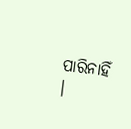ପାରିନାହିଁ ।